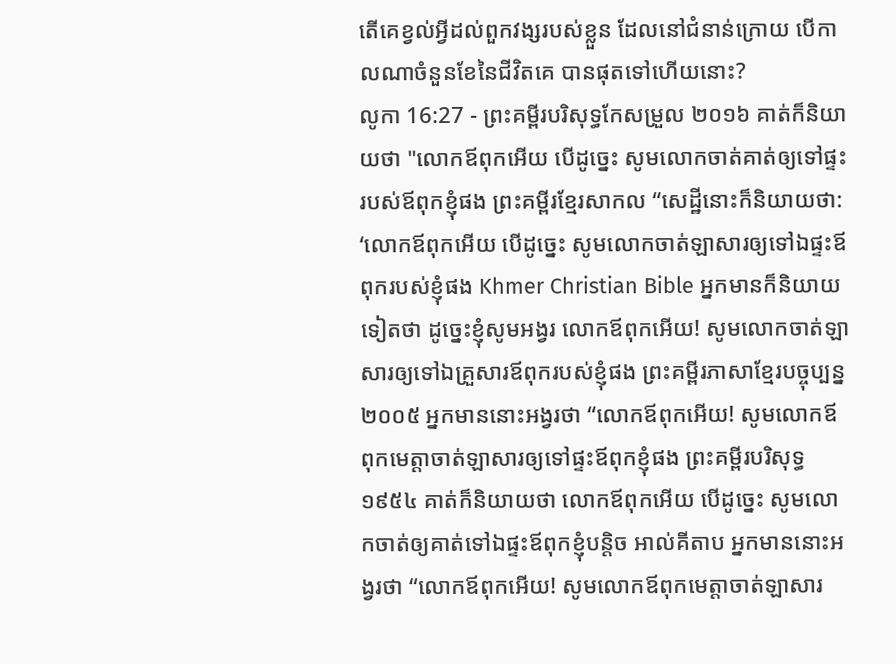តើគេខ្វល់អ្វីដល់ពួកវង្សរបស់ខ្លួន ដែលនៅជំនាន់ក្រោយ បើកាលណាចំនួនខែនៃជីវិតគេ បានផុតទៅហើយនោះ?
លូកា 16:27 - ព្រះគម្ពីរបរិសុទ្ធកែសម្រួល ២០១៦ គាត់ក៏និយាយថា "លោកឪពុកអើយ បើដូច្នេះ សូមលោកចាត់គាត់ឲ្យទៅផ្ទះរបស់ឪពុកខ្ញុំផង ព្រះគម្ពីរខ្មែរសាកល “សេដ្ឋីនោះក៏និយាយថា: ‘លោកឪពុកអើយ បើដូច្នេះ សូមលោកចាត់ឡាសារឲ្យទៅឯផ្ទះឪពុករបស់ខ្ញុំផង Khmer Christian Bible អ្នកមានក៏និយាយទៀតថា ដូច្នេះខ្ញុំសូមអង្វរ លោកឪពុកអើយ! សូមលោកចាត់ឡាសារឲ្យទៅឯគ្រួសារឪពុករបស់ខ្ញុំផង ព្រះគម្ពីរភាសាខ្មែរបច្ចុប្បន្ន ២០០៥ អ្នកមាននោះអង្វរថា “លោកឪពុកអើយ! សូមលោកឪពុកមេត្តាចាត់ឡាសារឲ្យទៅផ្ទះឪពុកខ្ញុំផង ព្រះគម្ពីរបរិសុទ្ធ ១៩៥៤ គាត់ក៏និយាយថា លោកឪពុកអើយ បើដូច្នេះ សូមលោកចាត់ឲ្យគាត់ទៅឯផ្ទះឪពុកខ្ញុំបន្តិច អាល់គីតាប អ្នកមាននោះអង្វរថា “លោកឪពុកអើយ! សូមលោកឪពុកមេត្ដាចាត់ឡាសារ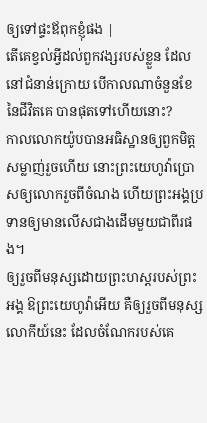ឲ្យទៅផ្ទះឪពុកខ្ញុំផង |
តើគេខ្វល់អ្វីដល់ពួកវង្សរបស់ខ្លួន ដែលនៅជំនាន់ក្រោយ បើកាលណាចំនួនខែនៃជីវិតគេ បានផុតទៅហើយនោះ?
កាលលោកយ៉ូបបានអធិស្ឋានឲ្យពួកមិត្តសម្លាញ់រួចហើយ នោះព្រះយេហូវ៉ាប្រោសឲ្យលោករួចពីចំណង ហើយព្រះអង្គប្រទានឲ្យមានលើសជាងដើមមួយជាពីរផង។
ឲ្យរួចពីមនុស្សដោយព្រះហស្តរបស់ព្រះអង្គ ឱព្រះយេហូវ៉ាអើយ គឺឲ្យរួចពីមនុស្សលោកីយ៍នេះ ដែលចំណែករបស់គេ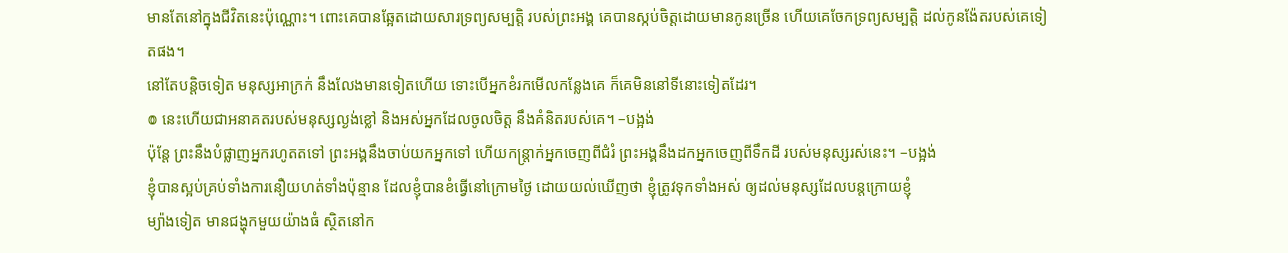មានតែនៅក្នុងជីវិតនេះប៉ុណ្ណោះ។ ពោះគេបានឆ្អែតដោយសារទ្រព្យសម្បត្តិ របស់ព្រះអង្គ គេបានស្កប់ចិត្តដោយមានកូនច្រើន ហើយគេចែកទ្រព្យសម្បត្តិ ដល់កូនង៉ែតរបស់គេទៀតផង។
នៅតែបន្តិចទៀត មនុស្សអាក្រក់ នឹងលែងមានទៀតហើយ ទោះបើអ្នកខំរកមើលកន្លែងគេ ក៏គេមិននៅទីនោះទៀតដែរ។
៙ នេះហើយជាអនាគតរបស់មនុស្សល្ងង់ខ្លៅ និងអស់អ្នកដែលចូលចិត្ត នឹងគំនិតរបស់គេ។ –បង្អង់
ប៉ុន្តែ ព្រះនឹងបំផ្លាញអ្នករហូតតទៅ ព្រះអង្គនឹងចាប់យកអ្នកទៅ ហើយកន្ត្រាក់អ្នកចេញពីជំរំ ព្រះអង្គនឹងដកអ្នកចេញពីទឹកដី របស់មនុស្សរស់នេះ។ –បង្អង់
ខ្ញុំបានស្អប់គ្រប់ទាំងការនឿយហត់ទាំងប៉ុន្មាន ដែលខ្ញុំបានខំធ្វើនៅក្រោមថ្ងៃ ដោយយល់ឃើញថា ខ្ញុំត្រូវទុកទាំងអស់ ឲ្យដល់មនុស្សដែលបន្តក្រោយខ្ញុំ
ម្យ៉ាងទៀត មានជង្ហុកមួយយ៉ាងធំ ស្ថិតនៅក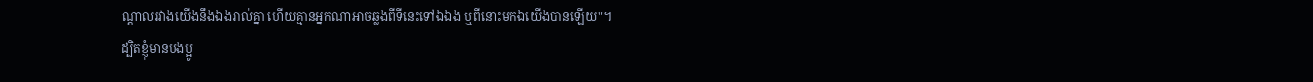ណ្តាលរវាងយើងនឹងឯងរាល់គ្នា ហើយគ្មានអ្នកណាអាចឆ្លងពីទីនេះទៅឯឯង ឬពីនោះមកឯយើងបានឡើយ"។
ដ្បិតខ្ញុំមានបងប្អូ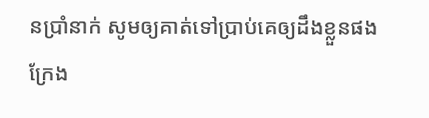នប្រាំនាក់ សូមឲ្យគាត់ទៅប្រាប់គេឲ្យដឹងខ្លួនផង ក្រែង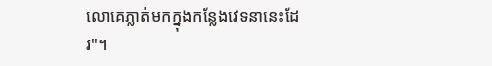លោគេភ្លាត់មកក្នុងកន្លែងវេទនានេះដែរ"។